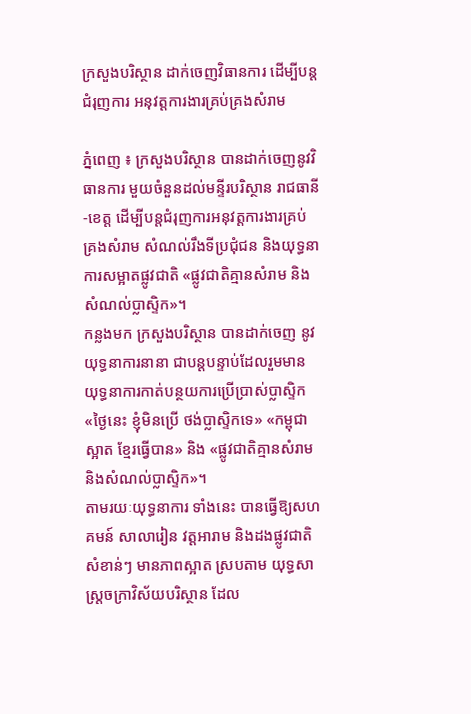ក្រសួងបរិស្ថាន ដាក់ចេញវិធានការ ដើម្បីបន្តជំរុញការ អនុវត្តការងារគ្រប់គ្រងសំរាម

ភ្នំពេញ ៖ ក្រសួងបរិស្ថាន បានដាក់ចេញនូវវិធានការ មួយចំនួនដល់មន្ទីរបរិស្ថាន រាជធានី-ខេត្ត ដើម្បីបន្តជំរុញការអនុវត្តការងារគ្រប់គ្រងសំរាម សំណល់រឹងទីប្រជុំជន និងយុទ្ធនាការសម្អាតផ្លូវជាតិ «ផ្លូវជាតិគ្មានសំរាម និងសំណល់ប្លាស្ទិក»។
កន្លងមក ក្រសួងបរិស្ថាន បានដាក់ចេញ នូវយុទ្ធនាការនានា ជាបន្តបន្ទាប់ដែលរួមមាន យុទ្ធនាការកាត់បន្ថយការប្រើប្រាស់ប្លាស្ទិក «ថ្ងៃនេះ ខ្ញុំមិនប្រើ ថង់ប្លាស្ទិកទេ» «កម្ពុជាស្អាត ខ្មែរធ្វើបាន» និង «ផ្លូវជាតិគ្មានសំរាម និងសំណល់ប្លាស្ទិក»។
តាមរយៈយុទ្ធនាការ ទាំងនេះ បានធ្វើឱ្យសហគមន៍ សាលារៀន វត្តអារាម និងដងផ្លូវជាតិសំខាន់ៗ មានភាពស្អាត ស្របតាម យុទ្ធសាស្រ្តចក្រាវិស័យបរិស្ថាន ដែល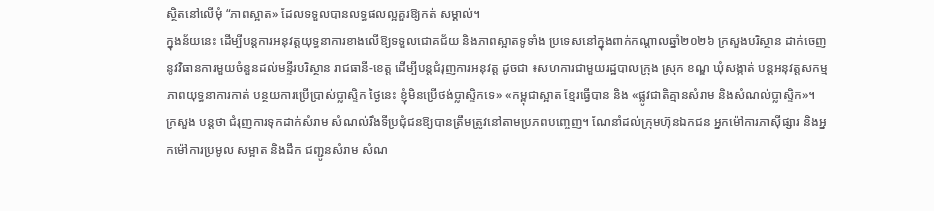ស្ថិតនៅលើមុំ “ភាពស្អាត» ដែលទទួលបានលទ្ធផលល្អគួរឱ្យកត់ សម្គាល់។
ក្នុងន័យនេះ ដើម្បីបន្តការអនុវត្តយុទ្ធនាការខាងលើឱ្យទទួលជោគជ័យ និងភាពស្អាតទូទាំង ប្រទេសនៅក្នុងពាក់កណ្តាលឆ្នាំ២០២៦ ក្រសួងបរិស្ថាន ដាក់ចេញនូវវិធានការមួយចំនួនដល់មន្ទីរបរិស្ថាន រាជធានី-ខេត្ត ដើម្បីបន្តជំរុញការអនុវត្ត ដូចជា ៖សហការជាមួយរដ្ឋបាលក្រុង ស្រុក ខណ្ឌ ឃុំសង្កាត់ បន្តអនុវត្តសកម្មភាពយុទ្ធនាការកាត់ បន្ថយការប្រើប្រាស់ប្លាស្ទិក ថ្ងៃនេះ ខ្ញុំមិនប្រើថង់ប្លាស្ទិកទេ» «កម្ពុជាស្អាត ខ្មែរធ្វើបាន និង «ផ្លូវជាតិគ្មានសំរាម និងសំណល់ប្លាស្ទិក»។
ក្រសួង បន្ដថា ជំរុញការទុកដាក់សំរាម សំណល់រឹងទីប្រជុំជនឱ្យបានត្រឹមត្រូវនៅតាមប្រភពបញ្ចេញ។ ណែនាំដល់ក្រុមហ៊ុនឯកជន អ្នកម៉ៅការភាស៊ីផ្សារ និងអ្នកម៉ៅការប្រមូល សម្អាត និងដឹក ជញ្ជូនសំរាម សំណ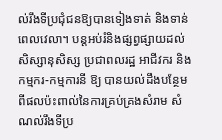ល់រឹងទីប្រជុំជនឱ្យបានទៀងទាត់ និងទាន់ពេលវេលា។ បន្តអប់រំនិងផ្សព្វផ្សាយដល់សិស្សានុសិស្ស ប្រជាពលរដ្ឋ អាជីវករ និងកម្មករ-កម្មការនី ឱ្យ បានយល់ដឹងបន្ថែមពីផលប៉ះពាល់នៃការគ្រប់គ្រងសំរាម សំណល់រឹងទីប្រ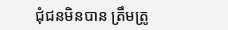ជុំជនមិនបាន ត្រឹមត្រូ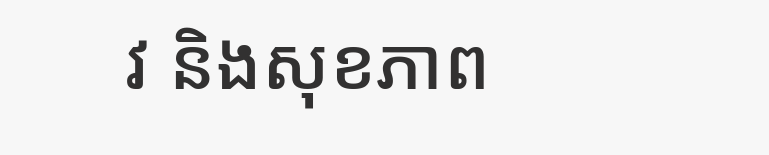វ និងសុខភាព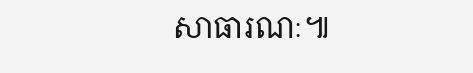សាធារណៈ៕